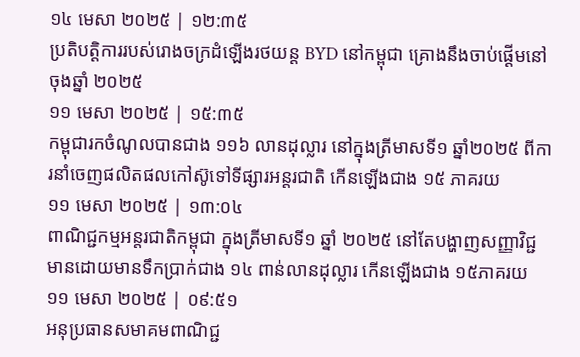១៤ មេសា ២០២៥ | ១២:៣៥
ប្រតិបត្តិការរបស់រោងចក្រដំឡើងរថយន្ត BYD នៅកម្ពុជា គ្រោងនឹងចាប់ផ្តើមនៅចុងឆ្នាំ ២០២៥
១១ មេសា ២០២៥ | ១៥:៣៥
កម្ពុជារកចំណូលបានជាង ១១៦ លានដុល្លារ នៅក្នុងត្រីមាសទី១ ឆ្នាំ២០២៥ ពីការនាំចេញផលិតផលកៅស៊ូទៅទីផ្សារអន្តរជាតិ កើនឡើងជាង ១៥ ភាគរយ
១១ មេសា ២០២៥ | ១៣:០៤
ពាណិជ្ជកម្មអន្តរជាតិកម្ពុជា ក្នុងត្រីមាសទី១ ឆ្នាំ ២០២៥ នៅតែបង្ហាញសញ្ញាវិជ្ជមានដោយមានទឹកប្រាក់ជាង ១៤ ពាន់លានដុល្លារ កើនឡើងជាង ១៥ភាគរយ
១១ មេសា ២០២៥ | ០៩:៥១
អនុប្រធានសមាគមពាណិជ្ជ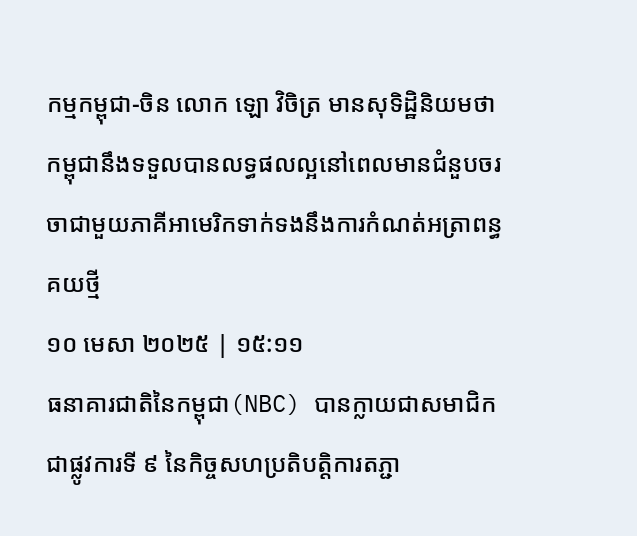កម្មកម្ពុជា-ចិន លោក ឡោ វិចិត្រ មានសុទិដ្ឋិនិយមថា កម្ពុជានឹងទទួលបានលទ្ធផលល្អនៅពេលមានជំនួបចរចាជាមួយភាគីអាមេរិកទាក់ទងនឹងការកំណត់អត្រាពន្ធគយថ្មី
១០ មេសា ២០២៥ | ១៥:១១
ធនាគារជាតិនៃកម្ពុជា(NBC) បានក្លាយជាសមាជិកជាផ្លូវការទី ៩ នៃកិច្ចសហប្រតិបត្តិការតភ្ជា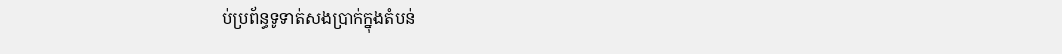ប់ប្រព័ន្ធទូទាត់សងប្រាក់ក្នុងតំបន់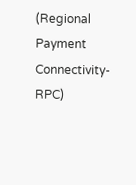(Regional Payment Connectivity-RPC)